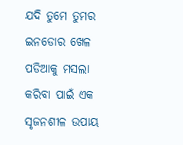ଯଦି ତୁମେ ତୁମର ଇନଡୋର ଖେଳ ପଡିଆକୁ ମସଲା କରିବା ପାଇଁ ଏକ ସୃଜନଶୀଳ ଉପାୟ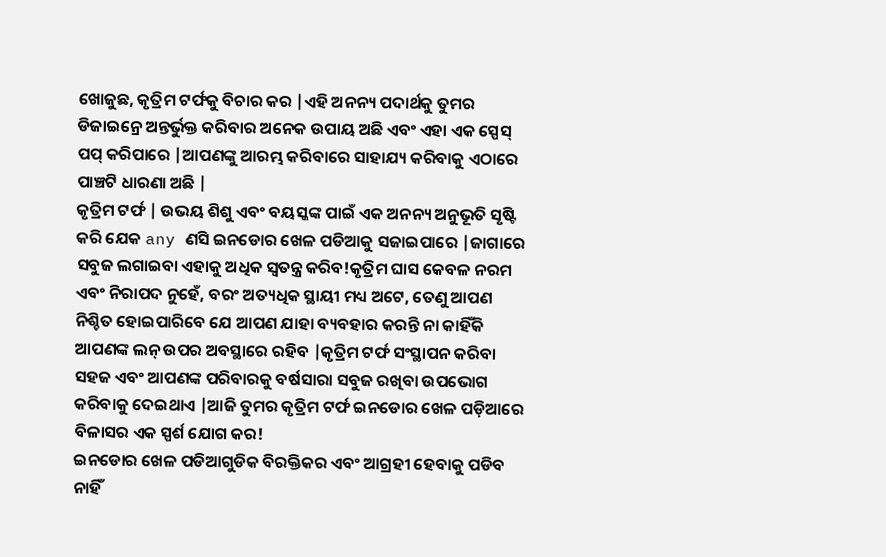ଖୋଜୁଛ, କୃତ୍ରିମ ଟର୍ଫକୁ ବିଚାର କର |ଏହି ଅନନ୍ୟ ପଦାର୍ଥକୁ ତୁମର ଡିଜାଇନ୍ରେ ଅନ୍ତର୍ଭୁକ୍ତ କରିବାର ଅନେକ ଉପାୟ ଅଛି ଏବଂ ଏହା ଏକ ସ୍ପେସ୍ ପପ୍ କରିପାରେ |ଆପଣଙ୍କୁ ଆରମ୍ଭ କରିବାରେ ସାହାଯ୍ୟ କରିବାକୁ ଏଠାରେ ପାଞ୍ଚଟି ଧାରଣା ଅଛି |
କୃତ୍ରିମ ଟର୍ଫ | ଉଭୟ ଶିଶୁ ଏବଂ ବୟସ୍କଙ୍କ ପାଇଁ ଏକ ଅନନ୍ୟ ଅନୁଭୂତି ସୃଷ୍ଟି କରି ଯେକ any ଣସି ଇନଡୋର ଖେଳ ପଡିଆକୁ ସଜାଇପାରେ |ଜାଗାରେ ସବୁଜ ଲଗାଇବା ଏହାକୁ ଅଧିକ ସ୍ୱତନ୍ତ୍ର କରିବ!କୃତ୍ରିମ ଘାସ କେବଳ ନରମ ଏବଂ ନିରାପଦ ନୁହେଁ, ବରଂ ଅତ୍ୟଧିକ ସ୍ଥାୟୀ ମଧ୍ୟ ଅଟେ, ତେଣୁ ଆପଣ ନିଶ୍ଚିତ ହୋଇପାରିବେ ଯେ ଆପଣ ଯାହା ବ୍ୟବହାର କରନ୍ତି ନା କାହିଁକି ଆପଣଙ୍କ ଲନ୍ ଉପର ଅବସ୍ଥାରେ ରହିବ |କୃତ୍ରିମ ଟର୍ଫ ସଂସ୍ଥାପନ କରିବା ସହଜ ଏବଂ ଆପଣଙ୍କ ପରିବାରକୁ ବର୍ଷସାରା ସବୁଜ ରଖିବା ଉପଭୋଗ କରିବାକୁ ଦେଇଥାଏ |ଆଜି ତୁମର କୃତ୍ରିମ ଟର୍ଫ ଇନଡୋର ଖେଳ ପଡ଼ିଆରେ ବିଳାସର ଏକ ସ୍ପର୍ଶ ଯୋଗ କର!
ଇନଡୋର ଖେଳ ପଡିଆଗୁଡିକ ବିରକ୍ତିକର ଏବଂ ଆଗ୍ରହୀ ହେବାକୁ ପଡିବ ନାହିଁ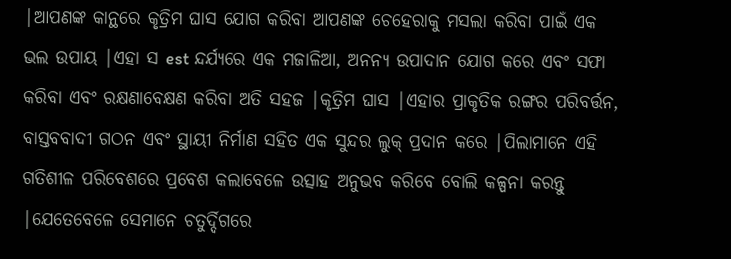|ଆପଣଙ୍କ କାନ୍ଥରେ କୃତ୍ରିମ ଘାସ ଯୋଗ କରିବା ଆପଣଙ୍କ ଚେହେରାକୁ ମସଲା କରିବା ପାଇଁ ଏକ ଭଲ ଉପାୟ |ଏହା ସ est ନ୍ଦର୍ଯ୍ୟରେ ଏକ ମଜାଳିଆ, ଅନନ୍ୟ ଉପାଦାନ ଯୋଗ କରେ ଏବଂ ସଫା କରିବା ଏବଂ ରକ୍ଷଣାବେକ୍ଷଣ କରିବା ଅତି ସହଜ |କୃତ୍ରିମ ଘାସ |ଏହାର ପ୍ରାକୃତିକ ରଙ୍ଗର ପରିବର୍ତ୍ତନ, ବାସ୍ତବବାଦୀ ଗଠନ ଏବଂ ସ୍ଥାୟୀ ନିର୍ମାଣ ସହିତ ଏକ ସୁନ୍ଦର ଲୁକ୍ ପ୍ରଦାନ କରେ |ପିଲାମାନେ ଏହି ଗତିଶୀଳ ପରିବେଶରେ ପ୍ରବେଶ କଲାବେଳେ ଉତ୍ସାହ ଅନୁଭବ କରିବେ ବୋଲି କଳ୍ପନା କରନ୍ତୁ |ଯେତେବେଳେ ସେମାନେ ଚତୁର୍ଦ୍ଦିଗରେ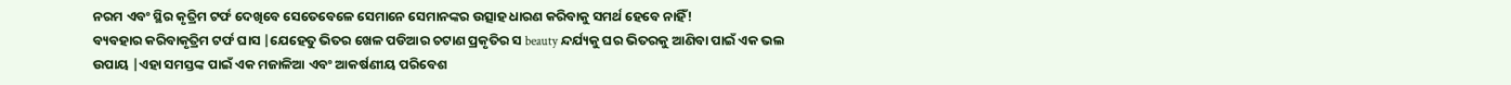ନରମ ଏବଂ ସ୍ଥିର କୃତ୍ରିମ ଟର୍ଫ ଦେଖିବେ ସେତେବେଳେ ସେମାନେ ସେମାନଙ୍କର ଉତ୍ସାହ ଧାରଣ କରିବାକୁ ସମର୍ଥ ହେବେ ନାହିଁ!
ବ୍ୟବହାର କରିବାକୃତ୍ରିମ ଟର୍ଫ ଘାସ |ଯେହେତୁ ଭିତର ଖେଳ ପଡିଆର ଚଟାଣ ପ୍ରକୃତିର ସ beauty ନ୍ଦର୍ଯ୍ୟକୁ ଘର ଭିତରକୁ ଆଣିବା ପାଇଁ ଏକ ଭଲ ଉପାୟ |ଏହା ସମସ୍ତଙ୍କ ପାଇଁ ଏକ ମଜାଳିଆ ଏବଂ ଆକର୍ଷଣୀୟ ପରିବେଶ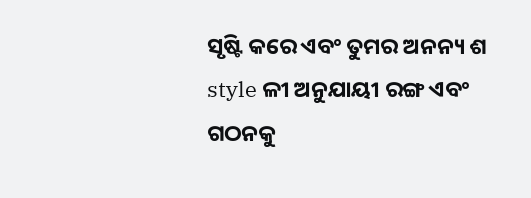ସୃଷ୍ଟି କରେ ଏବଂ ତୁମର ଅନନ୍ୟ ଶ style ଳୀ ଅନୁଯାୟୀ ରଙ୍ଗ ଏବଂ ଗଠନକୁ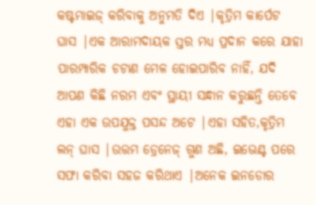କଷ୍ଟମାଇଜ୍ କରିବାକୁ ଅନୁମତି ଦିଏ |କୃତ୍ରିମ କାର୍ପେଟ ଘାସ |ଏକ ଆରାମଦାୟକ ସ୍ତର ମଧ୍ୟ ପ୍ରଦାନ କରେ ଯାହା ପାରମ୍ପାରିକ ଚଟାଣ ମେଳ ହୋଇପାରିବ ନାହିଁ, ଯଦି ଆପଣ କିଛି ନରମ ଏବଂ ସ୍ଥାୟୀ ସନ୍ଧାନ କରୁଛନ୍ତି ତେବେ ଏହା ଏକ ଉପଯୁକ୍ତ ପସନ୍ଦ ଅଟେ |ଏହା ସହିତ,କୃତ୍ରିମ ଲନ୍ ଘାସ |ଉତ୍ତମ ଡ୍ରେନେଜ୍ ଗୁଣ ଅଛି, ଇଭେଣ୍ଟ ପରେ ସଫା କରିବା ସହଜ କରିଥାଏ |ଅନେକ ଇନଡୋର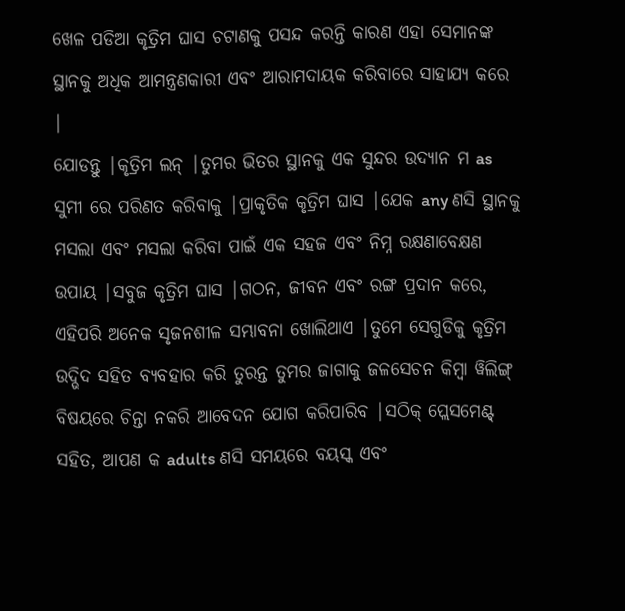ଖେଳ ପଡିଆ କୃତ୍ରିମ ଘାସ ଚଟାଣକୁ ପସନ୍ଦ କରନ୍ତି କାରଣ ଏହା ସେମାନଙ୍କ ସ୍ଥାନକୁ ଅଧିକ ଆମନ୍ତ୍ରଣକାରୀ ଏବଂ ଆରାମଦାୟକ କରିବାରେ ସାହାଯ୍ୟ କରେ |
ଯୋଡନ୍ତୁ |କୃତ୍ରିମ ଲନ୍ |ତୁମର ଭିତର ସ୍ଥାନକୁ ଏକ ସୁନ୍ଦର ଉଦ୍ୟାନ ମ as ସୁମୀ ରେ ପରିଣତ କରିବାକୁ |ପ୍ରାକୃତିକ କୃତ୍ରିମ ଘାସ |ଯେକ any ଣସି ସ୍ଥାନକୁ ମସଲା ଏବଂ ମସଲା କରିବା ପାଇଁ ଏକ ସହଜ ଏବଂ ନିମ୍ନ ରକ୍ଷଣାବେକ୍ଷଣ ଉପାୟ |ସବୁଜ କୃତ୍ରିମ ଘାସ |ଗଠନ, ଜୀବନ ଏବଂ ରଙ୍ଗ ପ୍ରଦାନ କରେ, ଏହିପରି ଅନେକ ସୃଜନଶୀଳ ସମ୍ଭାବନା ଖୋଲିଥାଏ |ତୁମେ ସେଗୁଡିକୁ କୃତ୍ରିମ ଉଦ୍ଭିଦ ସହିତ ବ୍ୟବହାର କରି ତୁରନ୍ତ ତୁମର ଜାଗାକୁ ଜଳସେଚନ କିମ୍ବା ୱିଲିଙ୍ଗ୍ ବିଷୟରେ ଚିନ୍ତା ନକରି ଆବେଦନ ଯୋଗ କରିପାରିବ |ସଠିକ୍ ପ୍ଲେସମେଣ୍ଟ୍ ସହିତ, ଆପଣ କ adults ଣସି ସମୟରେ ବୟସ୍କ ଏବଂ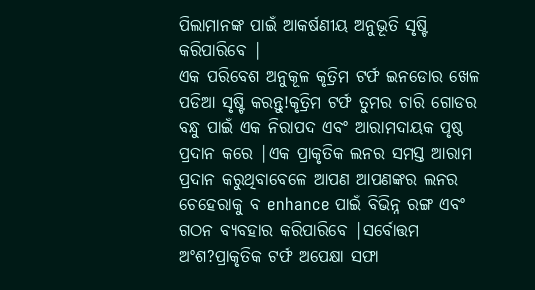ପିଲାମାନଙ୍କ ପାଇଁ ଆକର୍ଷଣୀୟ ଅନୁଭୂତି ସୃଷ୍ଟି କରିପାରିବେ |
ଏକ ପରିବେଶ ଅନୁକୂଳ କୃତ୍ରିମ ଟର୍ଫ ଇନଡୋର ଖେଳ ପଡିଆ ସୃଷ୍ଟି କରନ୍ତୁ!କୃତ୍ରିମ ଟର୍ଫ ତୁମର ଚାରି ଗୋଡର ବନ୍ଧୁ ପାଇଁ ଏକ ନିରାପଦ ଏବଂ ଆରାମଦାୟକ ପୃଷ୍ଠ ପ୍ରଦାନ କରେ |ଏକ ପ୍ରାକୃତିକ ଲନର ସମସ୍ତ ଆରାମ ପ୍ରଦାନ କରୁଥିବାବେଳେ ଆପଣ ଆପଣଙ୍କର ଲନର ଚେହେରାକୁ ବ enhance ପାଇଁ ବିଭିନ୍ନ ରଙ୍ଗ ଏବଂ ଗଠନ ବ୍ୟବହାର କରିପାରିବେ |ସର୍ବୋତ୍ତମ ଅଂଶ?ପ୍ରାକୃତିକ ଟର୍ଫ ଅପେକ୍ଷା ସଫା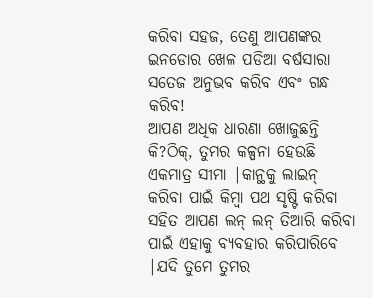କରିବା ସହଜ, ତେଣୁ ଆପଣଙ୍କର ଇନଡୋର ଖେଳ ପଡିଆ ବର୍ଷସାରା ସତେଜ ଅନୁଭବ କରିବ ଏବଂ ଗନ୍ଧ କରିବ!
ଆପଣ ଅଧିକ ଧାରଣା ଖୋଜୁଛନ୍ତି କି?ଠିକ୍, ତୁମର କଳ୍ପନା ହେଉଛି ଏକମାତ୍ର ସୀମା |କାନ୍ଥକୁ ଲାଇନ୍ କରିବା ପାଇଁ କିମ୍ବା ପଥ ସୃଷ୍ଟି କରିବା ସହିତ ଆପଣ ଲନ୍ ଲନ୍ ତିଆରି କରିବା ପାଇଁ ଏହାକୁ ବ୍ୟବହାର କରିପାରିବେ |ଯଦି ତୁମେ ତୁମର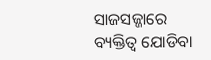ସାଜସଜ୍ଜାରେ ବ୍ୟକ୍ତିତ୍ୱ ଯୋଡିବା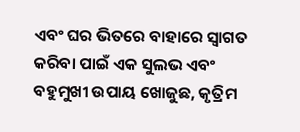ଏବଂ ଘର ଭିତରେ ବାହାରେ ସ୍ୱାଗତ କରିବା ପାଇଁ ଏକ ସୁଲଭ ଏବଂ ବହୁମୁଖୀ ଉପାୟ ଖୋଜୁଛ, କୃତ୍ରିମ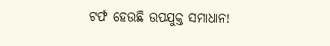ଟର୍ଫ ହେଉଛି ଉପଯୁକ୍ତ ସମାଧାନ!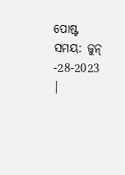ପୋଷ୍ଟ ସମୟ: ଜୁନ୍ -28-2023 |